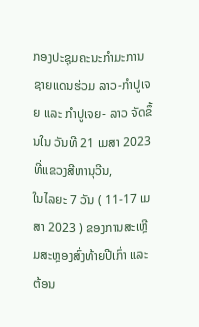ກອງປະຊຸມຄະນະກໍາມະການຊາຍແດນຮ່ວມ ລາວ-ກໍາປູເຈຍ ແລະ ກໍາປູເຈຍ- ລາວ ຈັດຂຶ້ນໃນ ວັນທີ 21 ເມສາ 2023 ທີ່ແຂວງສີຫານຸວີນ,
ໃນໄລຍະ 7 ວັນ ( 11-17 ເມສາ 2023 ) ຂອງການສະເຫຼີມສະຫຼອງສົ່ງທ້າຍປີເກົ່າ ແລະຕ້ອນ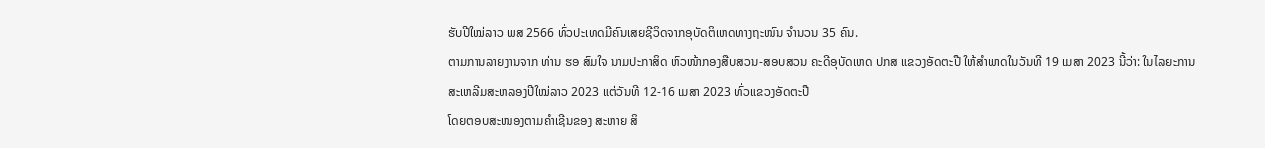ຮັບປີໃໝ່ລາວ ພສ 2566 ທົ່ວປະເທດມີຄົນເສຍຊີວິດຈາກອຸບັດຕິເຫດທາງຖະໜົນ ຈໍານວນ 35 ຄົນ.
ຕາມການລາຍງານຈາກ ທ່ານ ຮອ ສົມໃຈ ນາມປະກາສິດ ຫົວໜ້າກອງສືບສວນ-ສອບສວນ ຄະດີອຸບັດເຫດ ປກສ ແຂວງອັດຕະປື ໃຫ້ສໍາພາດໃນວັນທີ 19 ເມສາ 2023 ນີ້ວ່າ: ໃນໄລຍະການສະເຫລີມສະຫລອງປີໃໝ່ລາວ 2023 ແຕ່ວັນທີ 12-16 ເມສາ 2023 ທົ່ວແຂວງອັດຕະປື
ໂດຍຕອບສະໜອງຕາມຄຳເຊີນຂອງ ສະຫາຍ ສິ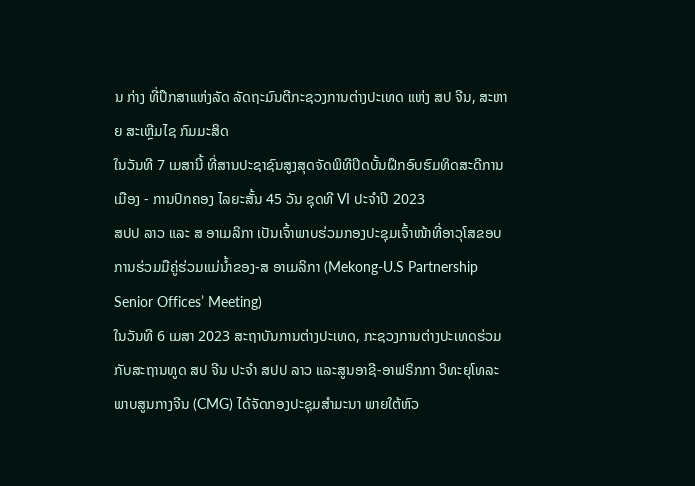ນ ກ່າງ ທີ່ປຶກສາແຫ່ງລັດ ລັດຖະມົນຕີກະຊວງການຕ່າງປະເທດ ແຫ່ງ ສປ ຈີນ, ສະຫາຍ ສະເຫຼີມໄຊ ກົມມະສິດ
ໃນວັນທີ 7 ເມສານີ້ ທີ່ສານປະຊາຊົນສູງສຸດຈັດພິທີປິດບັ້ນຝຶກອົບຮົມທິດສະດີການເມືອງ - ການປົກຄອງ ໄລຍະສັ້ນ 45 ວັນ ຊຸດທີ VI ປະຈຳປີ 2023
ສປປ ລາວ ແລະ ສ ອາເມລິກາ ເປັນເຈົ້າພາບຮ່ວມກອງປະຊຸມເຈົ້າໜ້າທີ່ອາວຸໂສຂອບການຮ່ວມມືຄູ່ຮ່ວມແມ່ນໍ້າຂອງ-ສ ອາເມລິກາ (Mekong-U.S Partnership Senior Offices’ Meeting)
ໃນວັນທີ 6 ເມສາ 2023 ສະຖາບັນການຕ່າງປະເທດ, ກະຊວງການຕ່າງປະເທດຮ່ວມກັບສະຖານທູດ ສປ ຈີນ ປະຈຳ ສປປ ລາວ ແລະສູນອາຊີ-ອາຟຣິກກາ ວິທະຍຸໂທລະພາບສູນກາງຈີນ (CMG) ໄດ້ຈັດກອງປະຊຸມສຳມະນາ ພາຍໃຕ້ຫົວ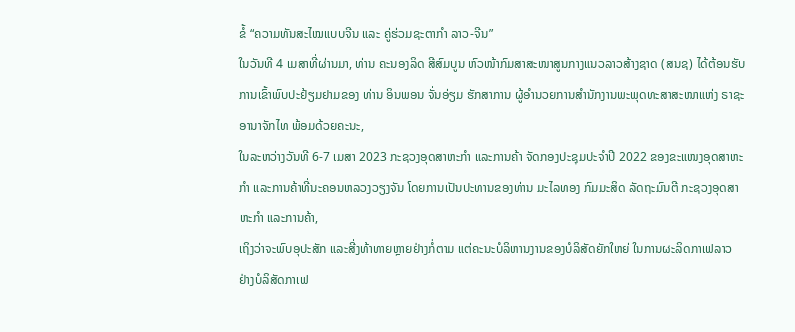ຂໍ້ “ຄວາມທັນສະໄໝແບບຈີນ ແລະ ຄູ່ຮ່ວມຊະຕາກຳ ລາວ-ຈີນ”
ໃນວັນທີ 4 ເມສາທີ່ຜ່ານມາ, ທ່ານ ຄະນອງລິດ ສີສົມບູນ ຫົວໜ້າກົມສາສະໜາສູນກາງແນວລາວສ້າງຊາດ (ສນຊ) ໄດ້ຕ້ອນຮັບການເຂົ້າພົບປະຢ້ຽມຢາມຂອງ ທ່ານ ອິນພອນ ຈັ່ນອ່ຽມ ຮັກສາການ ຜູ້ອໍານວຍການສໍານັກງານພະພຸດທະສາສະໜາແຫ່ງ ຣາຊະອານາຈັກໄທ ພ້ອມດ້ວຍຄະນະ,
ໃນລະຫວ່າງວັນທີ 6-7 ເມສາ 2023 ກະຊວງອຸດສາຫະກຳ ແລະການຄ້າ ຈັດກອງປະຊຸມປະຈຳປີ 2022 ຂອງຂະແໜງອຸດສາຫະກຳ ແລະການຄ້າທີ່ນະຄອນຫລວງວຽງຈັນ ໂດຍການເປັນປະທານຂອງທ່ານ ມະໄລທອງ ກົມມະສິດ ລັດຖະມົນຕີ ກະຊວງອຸດສາຫະກຳ ແລະການຄ້າ,
ເຖິງວ່າຈະພົບອຸປະສັກ ແລະສີ່ງທ້າທາຍຫຼາຍຢ່າງກໍ່ຕາມ ແຕ່ຄະນະບໍລິຫານງານຂອງບໍລິສັດຍັກໃຫຍ່ ໃນການຜະລິດກາເຟລາວ ຢ່າງບໍລິສັດກາເຟ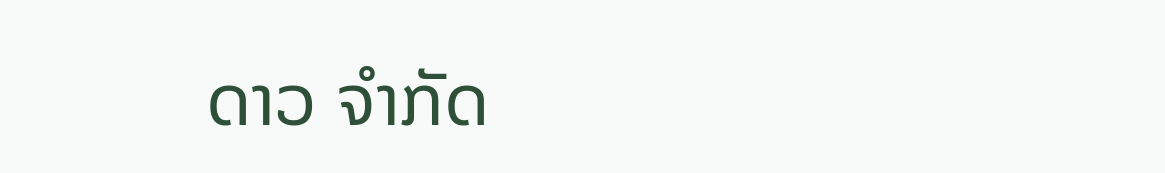ດາວ ຈໍາກັດ